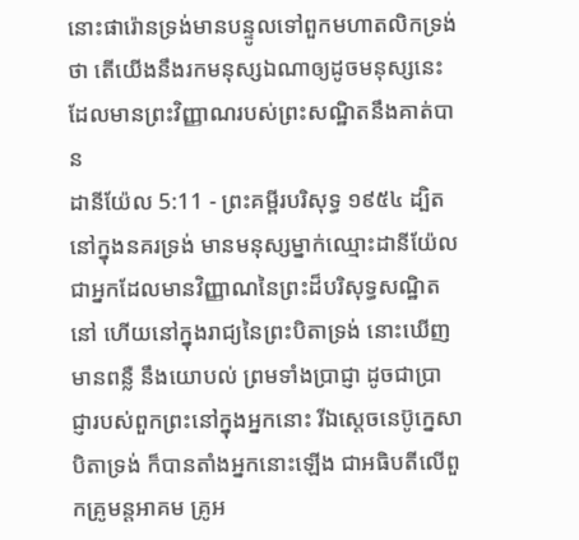នោះផារ៉ោនទ្រង់មានបន្ទូលទៅពួកមហាតលិកទ្រង់ថា តើយើងនឹងរកមនុស្សឯណាឲ្យដូចមនុស្សនេះ ដែលមានព្រះវិញ្ញាណរបស់ព្រះសណ្ឋិតនឹងគាត់បាន
ដានីយ៉ែល 5:11 - ព្រះគម្ពីរបរិសុទ្ធ ១៩៥៤ ដ្បិតនៅក្នុងនគរទ្រង់ មានមនុស្សម្នាក់ឈ្មោះដានីយ៉ែល ជាអ្នកដែលមានវិញ្ញាណនៃព្រះដ៏បរិសុទ្ធសណ្ឋិតនៅ ហើយនៅក្នុងរាជ្យនៃព្រះបិតាទ្រង់ នោះឃើញមានពន្លឺ នឹងយោបល់ ព្រមទាំងប្រាជ្ញា ដូចជាប្រាជ្ញារបស់ពួកព្រះនៅក្នុងអ្នកនោះ រីឯស្តេចនេប៊ូក្នេសា បិតាទ្រង់ ក៏បានតាំងអ្នកនោះឡើង ជាអធិបតីលើពួកគ្រូមន្តអាគម គ្រូអ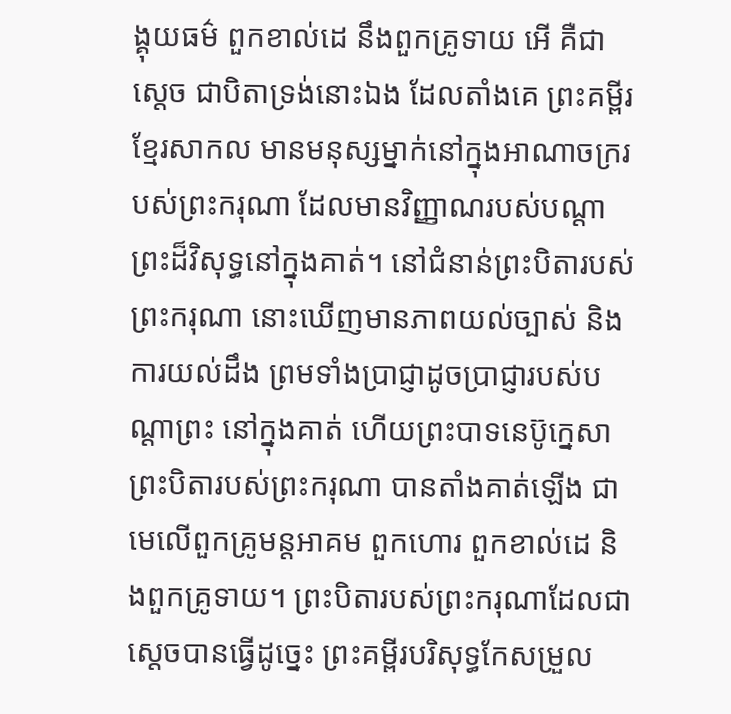ង្គុយធម៌ ពួកខាល់ដេ នឹងពួកគ្រូទាយ អើ គឺជាស្តេច ជាបិតាទ្រង់នោះឯង ដែលតាំងគេ ព្រះគម្ពីរខ្មែរសាកល មានមនុស្សម្នាក់នៅក្នុងអាណាចក្ររបស់ព្រះករុណា ដែលមានវិញ្ញាណរបស់បណ្ដាព្រះដ៏វិសុទ្ធនៅក្នុងគាត់។ នៅជំនាន់ព្រះបិតារបស់ព្រះករុណា នោះឃើញមានភាពយល់ច្បាស់ និងការយល់ដឹង ព្រមទាំងប្រាជ្ញាដូចប្រាជ្ញារបស់បណ្ដាព្រះ នៅក្នុងគាត់ ហើយព្រះបាទនេប៊ូក្នេសាព្រះបិតារបស់ព្រះករុណា បានតាំងគាត់ឡើង ជាមេលើពួកគ្រូមន្តអាគម ពួកហោរ ពួកខាល់ដេ និងពួកគ្រូទាយ។ ព្រះបិតារបស់ព្រះករុណាដែលជាស្ដេចបានធ្វើដូច្នេះ ព្រះគម្ពីរបរិសុទ្ធកែសម្រួល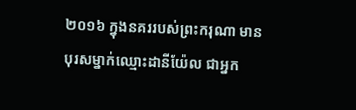២០១៦ ក្នុងនគររបស់ព្រះករុណា មានបុរសម្នាក់ឈ្មោះដានីយ៉ែល ជាអ្នក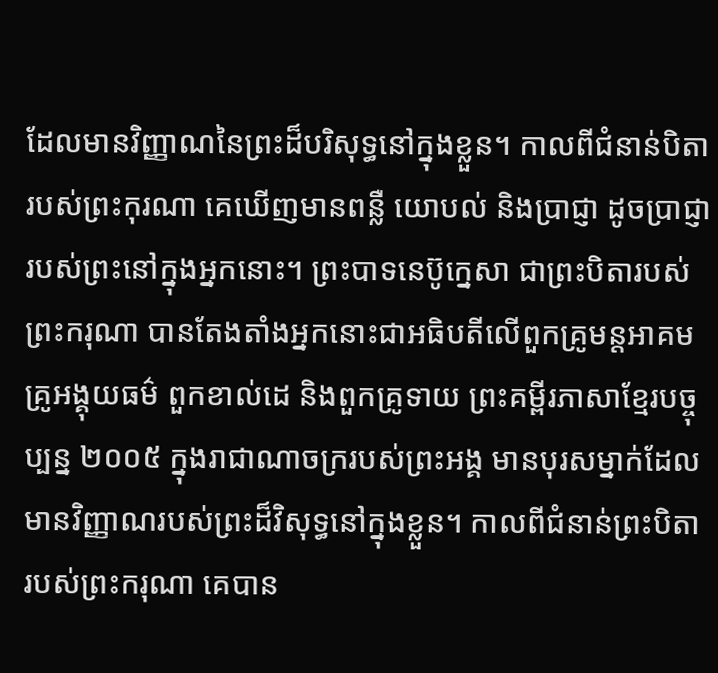ដែលមានវិញ្ញាណនៃព្រះដ៏បរិសុទ្ធនៅក្នុងខ្លួន។ កាលពីជំនាន់បិតារបស់ព្រះកុរណា គេឃើញមានពន្លឺ យោបល់ និងប្រាជ្ញា ដូចប្រាជ្ញារបស់ព្រះនៅក្នុងអ្នកនោះ។ ព្រះបាទនេប៊ូក្នេសា ជាព្រះបិតារបស់ព្រះករុណា បានតែងតាំងអ្នកនោះជាអធិបតីលើពួកគ្រូមន្តអាគម គ្រូអង្គុយធម៌ ពួកខាល់ដេ និងពួកគ្រូទាយ ព្រះគម្ពីរភាសាខ្មែរបច្ចុប្បន្ន ២០០៥ ក្នុងរាជាណាចក្ររបស់ព្រះអង្គ មានបុរសម្នាក់ដែលមានវិញ្ញាណរបស់ព្រះដ៏វិសុទ្ធនៅក្នុងខ្លួន។ កាលពីជំនាន់ព្រះបិតារបស់ព្រះករុណា គេបាន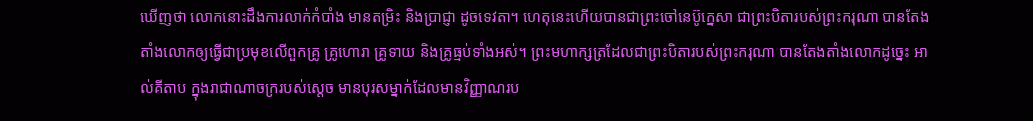ឃើញថា លោកនោះដឹងការលាក់កំបាំង មានតម្រិះ និងប្រាជ្ញា ដូចទេវតា។ ហេតុនេះហើយបានជាព្រះចៅនេប៊ូក្នេសា ជាព្រះបិតារបស់ព្រះករុណា បានតែងតាំងលោកឲ្យធ្វើជាប្រមុខលើពួកគ្រូ គ្រូហោរា គ្រូទាយ និងគ្រូធ្មប់ទាំងអស់។ ព្រះមហាក្សត្រដែលជាព្រះបិតារបស់ព្រះករុណា បានតែងតាំងលោកដូច្នេះ អាល់គីតាប ក្នុងរាជាណាចក្ររបស់ស្តេច មានបុរសម្នាក់ដែលមានវិញ្ញាណរប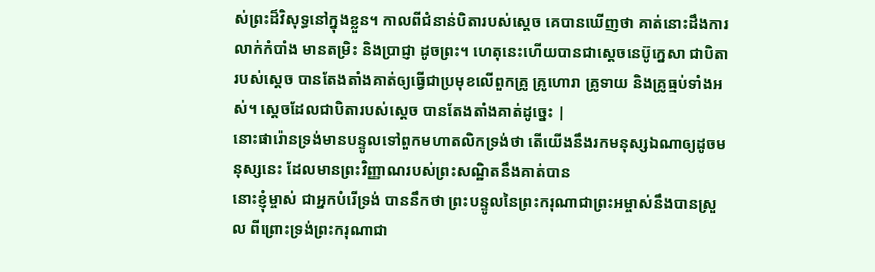ស់ព្រះដ៏វិសុទ្ធនៅក្នុងខ្លួន។ កាលពីជំនាន់បិតារបស់ស្តេច គេបានឃើញថា គាត់នោះដឹងការលាក់កំបាំង មានតម្រិះ និងប្រាជ្ញា ដូចព្រះ។ ហេតុនេះហើយបានជាស្តេចនេប៊ូក្នេសា ជាបិតារបស់ស្តេច បានតែងតាំងគាត់ឲ្យធ្វើជាប្រមុខលើពួកគ្រូ គ្រូហោរា គ្រូទាយ និងគ្រូធ្មប់ទាំងអស់។ ស្តេចដែលជាបិតារបស់ស្តេច បានតែងតាំងគាត់ដូច្នេះ |
នោះផារ៉ោនទ្រង់មានបន្ទូលទៅពួកមហាតលិកទ្រង់ថា តើយើងនឹងរកមនុស្សឯណាឲ្យដូចមនុស្សនេះ ដែលមានព្រះវិញ្ញាណរបស់ព្រះសណ្ឋិតនឹងគាត់បាន
នោះខ្ញុំម្ចាស់ ជាអ្នកបំរើទ្រង់ បាននឹកថា ព្រះបន្ទូលនៃព្រះករុណាជាព្រះអម្ចាស់នឹងបានស្រួល ពីព្រោះទ្រង់ព្រះករុណាជា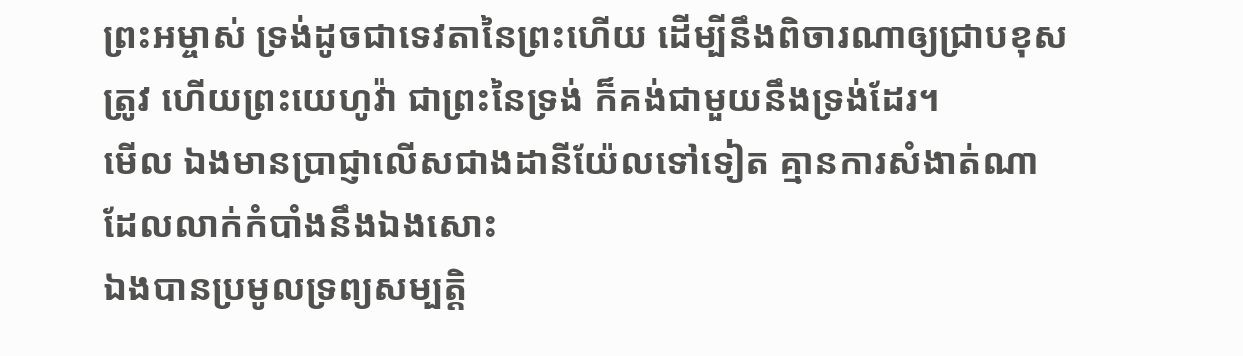ព្រះអម្ចាស់ ទ្រង់ដូចជាទេវតានៃព្រះហើយ ដើម្បីនឹងពិចារណាឲ្យជ្រាបខុសត្រូវ ហើយព្រះយេហូវ៉ា ជាព្រះនៃទ្រង់ ក៏គង់ជាមួយនឹងទ្រង់ដែរ។
មើល ឯងមានប្រាជ្ញាលើសជាងដានីយ៉ែលទៅទៀត គ្មានការសំងាត់ណា ដែលលាក់កំបាំងនឹងឯងសោះ
ឯងបានប្រមូលទ្រព្យសម្បត្តិ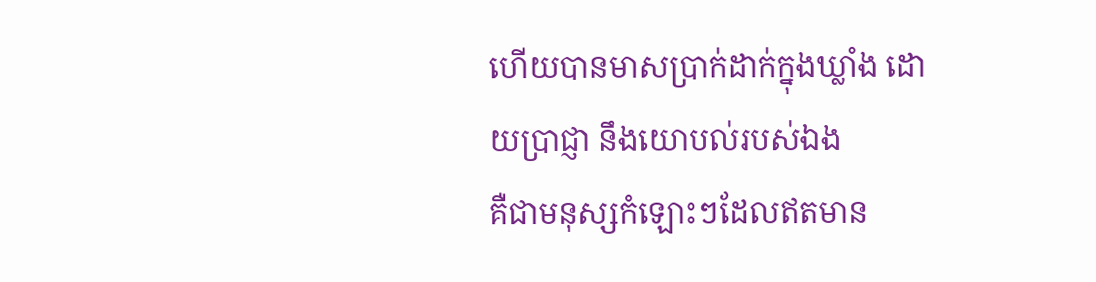ហើយបានមាសប្រាក់ដាក់ក្នុងឃ្លាំង ដោយប្រាជ្ញា នឹងយោបល់របស់ឯង
គឺជាមនុស្សកំឡោះៗដែលឥតមាន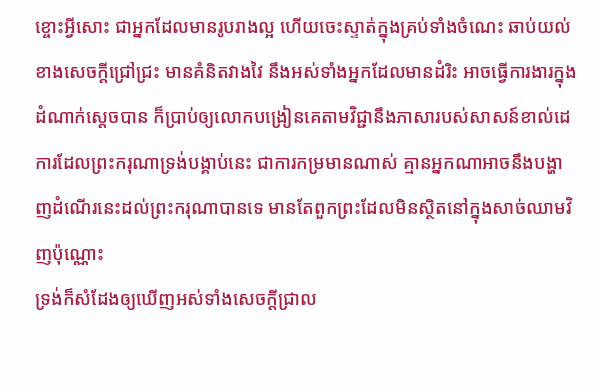ខ្ចោះអ្វីសោះ ជាអ្នកដែលមានរូបរាងល្អ ហើយចេះស្ទាត់ក្នុងគ្រប់ទាំងចំណេះ ឆាប់យល់ខាងសេចក្ដីជ្រៅជ្រះ មានគំនិតវាងវៃ នឹងអស់ទាំងអ្នកដែលមានដំរិះ អាចធ្វើការងារក្នុងដំណាក់ស្តេចបាន ក៏ប្រាប់ឲ្យលោកបង្រៀនគេតាមវិជ្ជានឹងភាសារបស់សាសន៍ខាល់ដេ
ការដែលព្រះករុណាទ្រង់បង្គាប់នេះ ជាការកម្រមានណាស់ គ្មានអ្នកណាអាចនឹងបង្ហាញដំណើរនេះដល់ព្រះករុណាបានទេ មានតែពួកព្រះដែលមិនស្ថិតនៅក្នុងសាច់ឈាមវិញប៉ុណ្ណោះ
ទ្រង់ក៏សំដែងឲ្យឃើញអស់ទាំងសេចក្ដីជ្រាល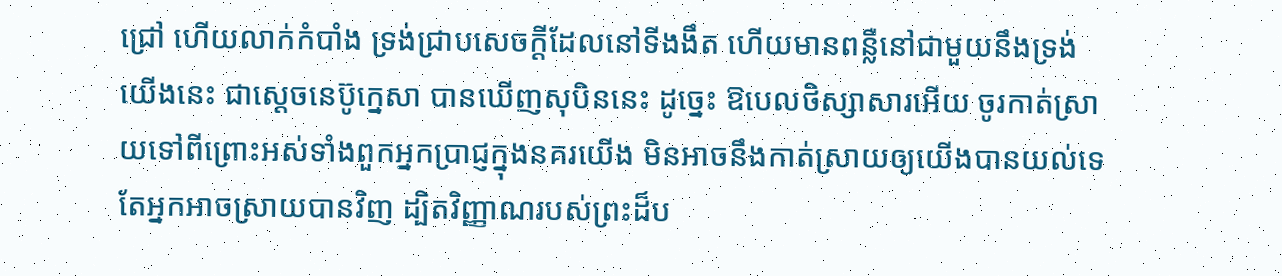ជ្រៅ ហើយលាក់កំបាំង ទ្រង់ជ្រាបសេចក្ដីដែលនៅទីងងឹត ហើយមានពន្លឺនៅជាមួយនឹងទ្រង់
យើងនេះ ជាស្តេចនេប៊ូក្នេសា បានឃើញសុបិននេះ ដូច្នេះ ឱបេលថិស្សាសារអើយ ចូរកាត់ស្រាយទៅពីព្រោះអស់ទាំងពួកអ្នកប្រាជ្ញក្នុងនគរយើង មិនអាចនឹងកាត់ស្រាយឲ្យយើងបានយល់ទេ តែអ្នកអាចស្រាយបានវិញ ដ្បិតវិញ្ញាណរបស់ព្រះដ៏ប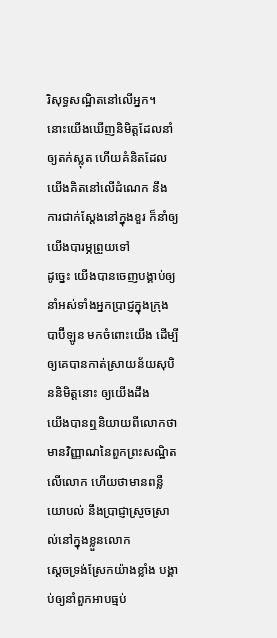រិសុទ្ធសណ្ឋិតនៅលើអ្នក។
នោះយើងឃើញនិមិត្តដែលនាំឲ្យតក់ស្លុត ហើយគំនិតដែលយើងគិតនៅលើដំណេក នឹងការជាក់ស្តែងនៅក្នុងខួរ ក៏នាំឲ្យយើងបារម្ភព្រួយទៅ
ដូច្នេះ យើងបានចេញបង្គាប់ឲ្យនាំអស់ទាំងអ្នកប្រាជ្ញក្នុងក្រុងបាប៊ីឡូន មកចំពោះយើង ដើម្បីឲ្យគេបានកាត់ស្រាយន័យសុបិននិមិត្តនោះ ឲ្យយើងដឹង
យើងបានឮនិយាយពីលោកថា មានវិញ្ញាណនៃពួកព្រះសណ្ឋិតលើលោក ហើយថាមានពន្លឺ យោបល់ នឹងប្រាជ្ញាស្រួចស្រាល់នៅក្នុងខ្លួនលោក
ស្តេចទ្រង់ស្រែកយ៉ាងខ្លាំង បង្គាប់ឲ្យនាំពួកអាបធ្មប់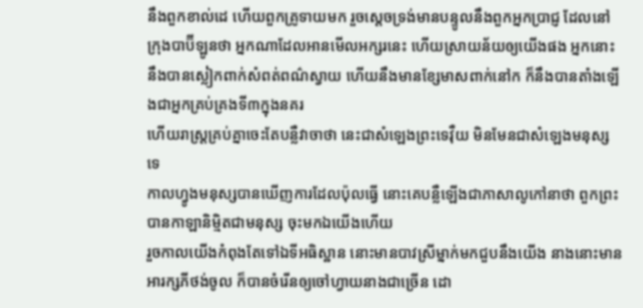នឹងពួកខាល់ដេ ហើយពួកគ្រូទាយមក រួចស្តេចទ្រង់មានបន្ទូលនឹងពួកអ្នកប្រាជ្ញ ដែលនៅក្រុងបាប៊ីឡូនថា អ្នកណាដែលអានមើលអក្សរនេះ ហើយស្រាយន័យឲ្យយើងផង អ្នកនោះនឹងបានស្លៀកពាក់សំពត់ពណ៌ស្វាយ ហើយនឹងមានខ្សែមាសពាក់នៅក ក៏នឹងបានតាំងឡើងជាអ្នកគ្រប់គ្រងទី៣ក្នុងនគរ
ហើយរាស្ត្រគ្រប់គ្នាចេះតែបន្លឺវាចាថា នេះជាសំឡេងព្រះទេវ៉ឺយ មិនមែនជាសំឡេងមនុស្សទេ
កាលហ្វូងមនុស្សបានឃើញការដែលប៉ុលធ្វើ នោះគេបន្លឺឡើងជាភាសាលូកៅនាថា ពួកព្រះបានកាឡានិម្មិតជាមនុស្ស ចុះមកឯយើងហើយ
រួចកាលយើងកំពុងតែទៅឯទីអធិស្ឋាន នោះមានបាវស្រីម្នាក់មកជួបនឹងយើង នាងនោះមានអារក្សភីថង់ចូល ក៏បានចំរើនឲ្យចៅហ្វាយនាងជាច្រើន ដោ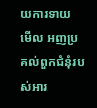យការទាយ
មើល អញប្រគល់ពួកជំនុំរបស់អារ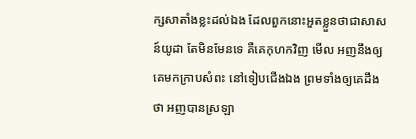ក្សសាតាំងខ្លះដល់ឯង ដែលពួកនោះអួតខ្លួនថាជាសាសន៍យូដា តែមិនមែនទេ គឺគេកុហកវិញ មើល អញនឹងឲ្យគេមកក្រាបសំពះ នៅទៀបជើងឯង ព្រមទាំងឲ្យគេដឹងថា អញបានស្រឡា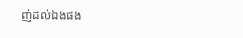ញ់ដល់ឯងផង